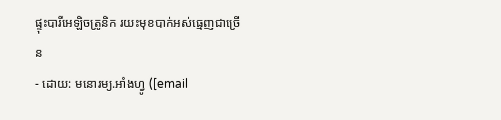ផ្ទុះបារីអេឡិចត្រូនិក រយះមុខបាក់អស់ធ្មេញជាច្រើន
- ដោយ: មនោរម្យ.អាំងហ្វូ ([email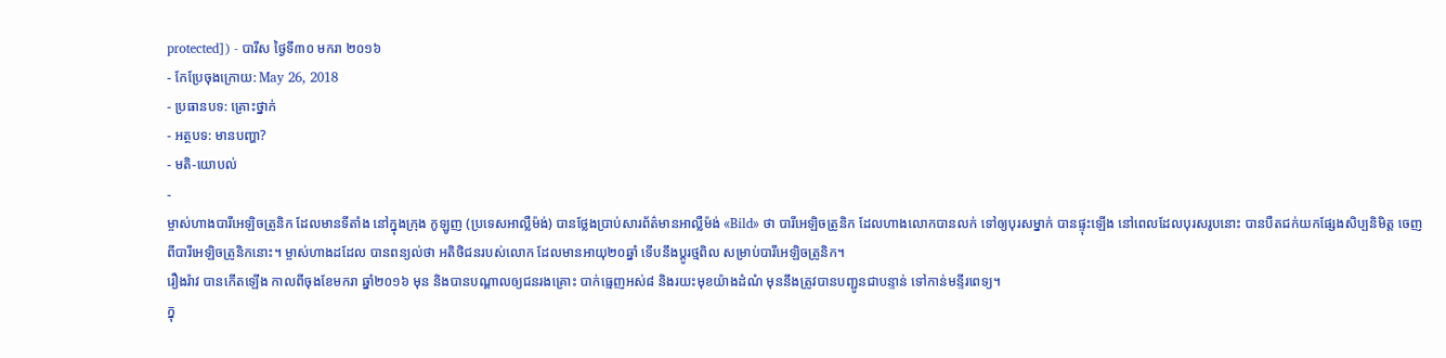protected]) - បារីស ថ្ងៃទី៣០ មករា ២០១៦
- កែប្រែចុងក្រោយ: May 26, 2018
- ប្រធានបទ: គ្រោះថ្នាក់
- អត្ថបទ: មានបញ្ហា?
- មតិ-យោបល់
-
ម្ចាស់ហាងបារីអេឡិចត្រូនិក ដែលមានទីតាំង នៅក្នុងក្រុង កូឡូញ (ប្រទេសអាល្លឺម៉ង់) បានថ្លែងប្រាប់សារព័ត៌មានអាល្លឺម៉ង់ «Bild» ថា បារីអេឡិចត្រូនិក ដែលហាងលោកបានលក់ ទៅឲ្យបុរសម្នាក់ បានផ្ទុះឡើង នៅពេលដែលបុរសរូបនោះ បានបឺតជក់យកផ្សែងសិប្បនិមិត្ត ចេញពីបារីអេឡិចត្រូនិកនោះ។ ម្ចាស់ហាងដដែល បានពន្យល់ថា អតិថិជនរបស់លោក ដែលមានអាយុ២០ឆ្នាំ ទើបនឹងប្ដូរថ្មពិល សម្រាប់បារីអេឡិចត្រូនិក។
រឿងរ៉ាវ បានកើតឡើង កាលពីចុងខែមករា ឆ្នាំ២០១៦ មុន និងបានបណ្ដាលឲ្យជនរងគ្រោះ បាក់ធ្មេញអស់៨ និងរយះមុខយ៉ាងដំណំ មុននឹងត្រូវបានបញ្ជូនជាបន្ទាន់ ទៅកាន់មន្ទីរពេទ្យ។
ក្នុ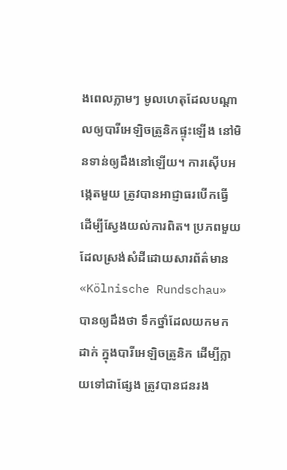ងពេលភ្លាមៗ មូលហេតុដែលបណ្ដាលឲ្យបារីអេឡិចត្រូនិកផ្ទុះឡើង នៅមិនទាន់ឲ្យដឹងនៅឡើយ។ ការស៊ើបអង្កេតមួយ ត្រូវបានអាជ្ញាធរបើកធ្វើ ដើម្បីស្វែងយល់ការពិត។ ប្រភពមួយ ដែលស្រង់សំដីដោយសារព័ត៌មាន «Kölnische Rundschau» បានឲ្យដឹងថា ទឹកថ្នាំដែលយកមកដាក់ ក្នុងបារីអេឡិចត្រូនិក ដើម្បីក្លាយទៅជាផ្សែង ត្រូវបានជនរង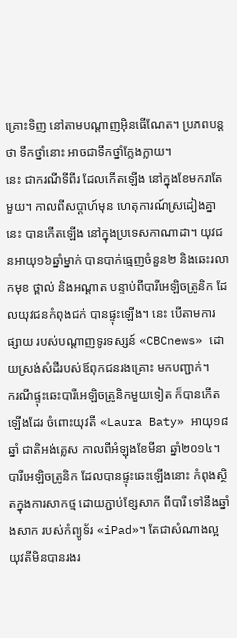គ្រោះទិញ នៅតាមបណ្ដាញអ៊ិនធើណែត។ ប្រភពបន្តថា ទឹកថ្នាំនោះ អាចជាទឹកថ្នាំក្លែងក្លាយ។
នេះ ជាករណីទីពីរ ដែលកើតឡើង នៅក្នុងខែមករាតែមួយ។ កាលពីសប្ដាហ៍មុន ហេតុការណ៍ស្រដៀងគ្នានេះ បានកើតឡើង នៅក្នុងប្រទេសកាណាដា។ យុវជនអាយុ១៦ឆ្នាំម្នាក់ បានបាក់ធ្មេញចំនួន២ និងឆេះរលាកមុខ ថ្ពាល់ និងអណ្ដាត បន្ទាប់ពីបារីអេឡិចត្រូនិក ដែលយុវជនកំពុងជក់ បានផ្ទុះឡើង។ នេះ បើតាមការផ្សាយ របស់បណ្ដាញទូរទស្សន៍ «CBCnews» ដោយស្រង់សំដីរបស់ឪពុកជនរងគ្រោះ មកបញ្ជាក់។
ករណីផ្ទុះឆេះបារីអេឡិចត្រូនិកមួយទៀត ក៏បានកើតឡើងដែរ ចំពោះយុវតី «Laura Baty» អាយុ១៨ឆ្នាំ ជាតិអង់គ្លេស កាលពីអំឡុងខែមីនា ឆ្នាំ២០១៤។ បារីអេឡិចត្រូនិក ដែលបានផ្ទុះឆេះឡើងនោះ កំពុងស្ថិតក្នុងការសាកថ្ម ដោយភ្ជាប់ខ្សែសាក ពីបារី ទៅនឹងឆ្នាំងសាក របស់កំព្យូទ័រ «iPad»។ តែជាសំណាងល្អ យុវតីមិនបានរងរ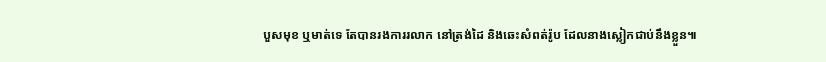បួសមុខ ឬមាត់ទេ តែបានរងការរលាក នៅត្រង់ដៃ និងឆេះសំពត់រ៉ូប ដែលនាងស្លៀកជាប់នឹងខ្លួន៕